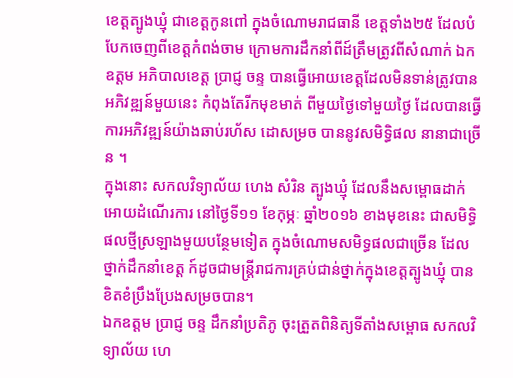ខេត្តត្បូងឃ្មុំ ជាខេត្តកូនពៅ ក្នុងចំណោមរាជធានី ខេត្តទាំង២៥ ដែលបំបែកចេញពីខេត្តកំពង់ចាម ក្រោមការដឹកនាំពីដ៍ត្រឹមត្រូវពីសំណាក់ ឯកឧត្តម អភិបាលខេត្ត ប្រាជ្ញ ចន្ទ បានធ្វើអោយខេត្តដែលមិនទាន់ត្រូវបានអភិវឌ្ឍន៍មួយនេះ កំពុងតែរីកមុខមាត់ ពីមួយថ្ងៃទៅមួយថ្ងៃ ដែលបានធ្វើការអភិវឌ្ឍន៍យ៉ាងឆាប់រហ័ស ដោសម្រច បាននូវសមិទ្ធិផល នានាជាច្រើន ។
ក្នុងនោះ សកលវិទ្យាល័យ ហេង សំរិន ត្បូងឃ្មុំ ដែលនឹងសម្ពោធដាក់អោយដំណើរការ នៅថ្ងៃទី១១ ខែកុម្ភៈ ឆ្នាំ២០១៦ ខាងមុខនេះ ជាសមិទ្ធិផលថ្មីស្រឡាងមួយបន្ថែមទៀត ក្នុងចំណោមសមិទ្ធផលជាច្រើន ដែលថ្នាក់ដឹកនាំខេត្ត ក៍ដូចជាមន្ត្រីរាជការគ្រប់ជាន់ថ្នាក់ក្នុងខេត្តត្បូងឃ្មុំ បានខិតខំប្រឹងប្រែងសម្រចបាន។
ឯកឧត្តម ប្រាជ្ញ ចន្ទ ដឹកនាំប្រតិភូ ចុះត្រួតពិនិត្យទីតាំងសម្ពោធ សកលវិទ្យាល័យ ហេ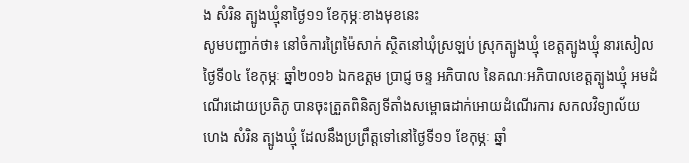ង សំរិន ត្បូងឃ្មុំនាថ្ងៃ១១ ខែកុម្ភៈខាងមុខនេះ
សូមបញ្ជាក់ថា៖ នៅចំការព្រៃម៉ៃសាក់ ស្ថិតនៅឃុំស្រឡប់ ស្រុកត្បូងឃ្មុំ ខេត្តត្បូងឃ្មុំ នារសៀលថ្ងៃទី០៤ ខែកុម្ភៈ ឆ្នាំ២០១៦ ឯកឧត្តម ប្រាជ្ញ ចន្ទ អភិបាល នៃគណៈអភិបាលខេត្តត្បូងឃ្មុំ អមដំណើរដោយប្រតិភូ បានចុះត្រួតពិនិត្យទីតាំងសម្ពោធដាក់អោយដំណើរការ សកលវិទ្យាល័យ ហេង សំរិន ត្បូងឃ្មុំ ដែលនឹងប្រព្រឹត្តទៅនៅថ្ងៃទី១១ ខែកុម្ភៈ ឆ្នាំ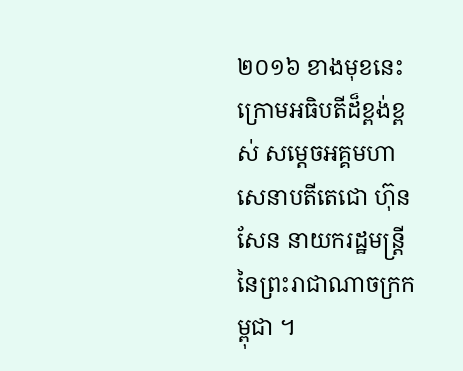២០១៦ ខាងមុខនេះ ក្រោមអធិបតីដ៏ខ្ពង់ខ្ពស់ សម្តេចអគ្គមហាសេនាបតីតេជោ ហ៊ុន សែន នាយករដ្ឋមន្ត្រីនៃព្រះរាជាណាចក្រកម្ពុជា ។